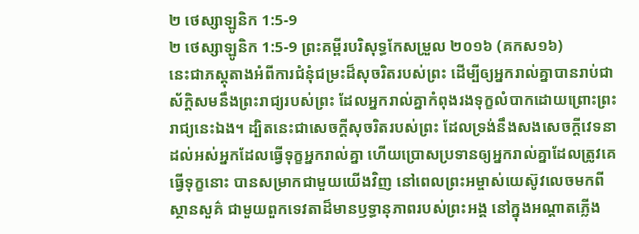២ ថេស្សាឡូនិក 1:5-9
២ ថេស្សាឡូនិក 1:5-9 ព្រះគម្ពីរបរិសុទ្ធកែសម្រួល ២០១៦ (គកស១៦)
នេះជាភស្តុតាងអំពីការជំនុំជម្រះដ៏សុចរិតរបស់ព្រះ ដើម្បីឲ្យអ្នករាល់គ្នាបានរាប់ជាស័ក្ដិសមនឹងព្រះរាជ្យរបស់ព្រះ ដែលអ្នករាល់គ្នាកំពុងរងទុក្ខលំបាកដោយព្រោះព្រះរាជ្យនេះឯង។ ដ្បិតនេះជាសេចក្ដីសុចរិតរបស់ព្រះ ដែលទ្រង់នឹងសងសេចក្ដីវេទនា ដល់អស់អ្នកដែលធ្វើទុក្ខអ្នករាល់គ្នា ហើយប្រោសប្រទានឲ្យអ្នករាល់គ្នាដែលត្រូវគេធ្វើទុក្ខនោះ បានសម្រាកជាមួយយើងវិញ នៅពេលព្រះអម្ចាស់យេស៊ូវលេចមកពីស្ថានសួគ៌ ជាមួយពួកទេវតាដ៏មានឫទ្ធានុភាពរបស់ព្រះអង្គ នៅក្នុងអណ្ដាតភ្លើង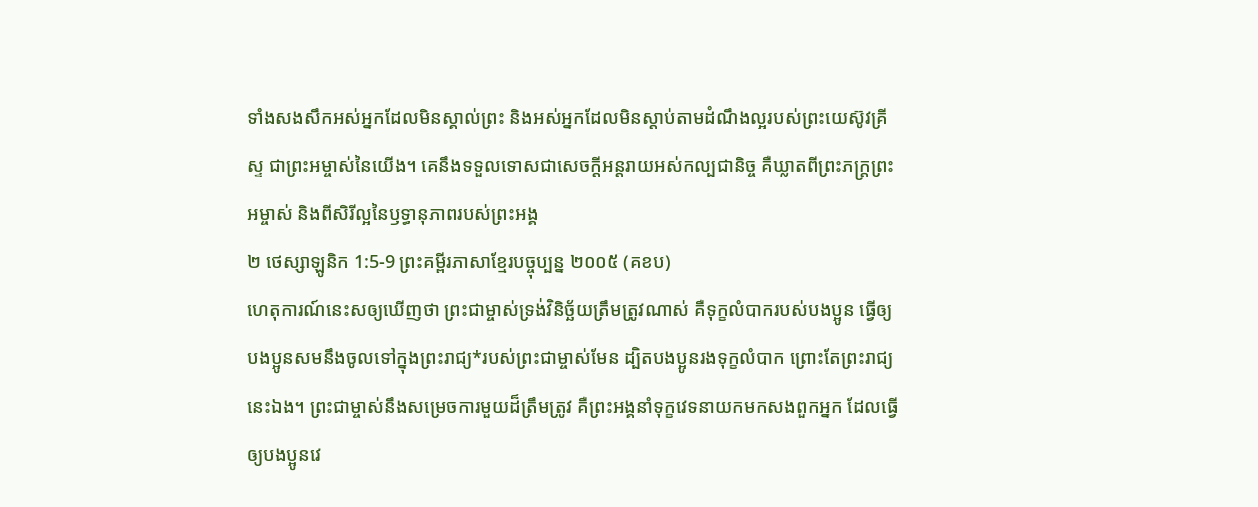ទាំងសងសឹកអស់អ្នកដែលមិនស្គាល់ព្រះ និងអស់អ្នកដែលមិនស្តាប់តាមដំណឹងល្អរបស់ព្រះយេស៊ូវគ្រីស្ទ ជាព្រះអម្ចាស់នៃយើង។ គេនឹងទទួលទោសជាសេចក្ដីអន្តរាយអស់កល្បជានិច្ច គឺឃ្លាតពីព្រះភក្ត្រព្រះអម្ចាស់ និងពីសិរីល្អនៃឫទ្ធានុភាពរបស់ព្រះអង្គ
២ ថេស្សាឡូនិក 1:5-9 ព្រះគម្ពីរភាសាខ្មែរបច្ចុប្បន្ន ២០០៥ (គខប)
ហេតុការណ៍នេះសឲ្យឃើញថា ព្រះជាម្ចាស់ទ្រង់វិនិច្ឆ័យត្រឹមត្រូវណាស់ គឺទុក្ខលំបាករបស់បងប្អូន ធ្វើឲ្យបងប្អូនសមនឹងចូលទៅក្នុងព្រះរាជ្យ*របស់ព្រះជាម្ចាស់មែន ដ្បិតបងប្អូនរងទុក្ខលំបាក ព្រោះតែព្រះរាជ្យនេះឯង។ ព្រះជាម្ចាស់នឹងសម្រេចការមួយដ៏ត្រឹមត្រូវ គឺព្រះអង្គនាំទុក្ខវេទនាយកមកសងពួកអ្នក ដែលធ្វើឲ្យបងប្អូនវេ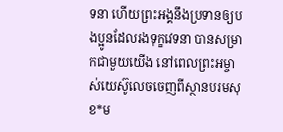ទនា ហើយព្រះអង្គនឹងប្រទានឲ្យបងប្អូនដែលរងទុក្ខវេទនា បានសម្រាកជាមួយយើង នៅពេលព្រះអម្ចាស់យេស៊ូលេចចេញពីស្ថានបរមសុខ*ម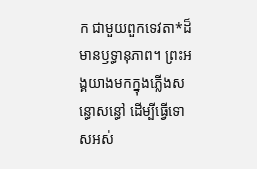ក ជាមួយពួកទេវតា*ដ៏មានឫទ្ធានុភាព។ ព្រះអង្គយាងមកក្នុងភ្លើងសន្ធោសន្ធៅ ដើម្បីធ្វើទោសអស់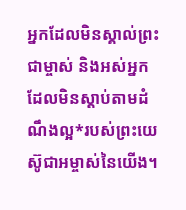អ្នកដែលមិនស្គាល់ព្រះជាម្ចាស់ និងអស់អ្នកដែលមិនស្ដាប់តាមដំណឹងល្អ*របស់ព្រះយេស៊ូជាអម្ចាស់នៃយើង។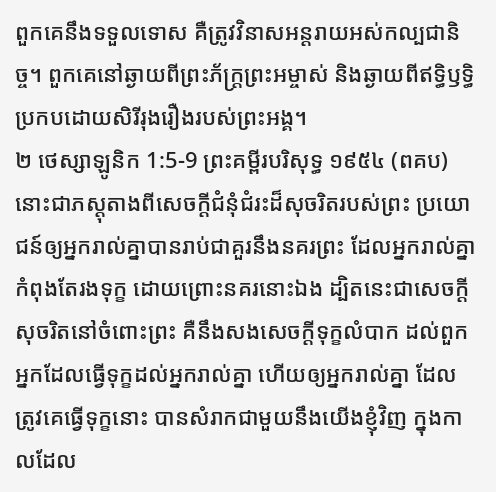ពួកគេនឹងទទួលទោស គឺត្រូវវិនាសអន្តរាយអស់កល្បជានិច្ច។ ពួកគេនៅឆ្ងាយពីព្រះភ័ក្ត្រព្រះអម្ចាស់ និងឆ្ងាយពីឥទ្ធិឫទ្ធិប្រកបដោយសិរីរុងរឿងរបស់ព្រះអង្គ។
២ ថេស្សាឡូនិក 1:5-9 ព្រះគម្ពីរបរិសុទ្ធ ១៩៥៤ (ពគប)
នោះជាភស្តុតាងពីសេចក្ដីជំនុំជំរះដ៏សុចរិតរបស់ព្រះ ប្រយោជន៍ឲ្យអ្នករាល់គ្នាបានរាប់ជាគួរនឹងនគរព្រះ ដែលអ្នករាល់គ្នាកំពុងតែរងទុក្ខ ដោយព្រោះនគរនោះឯង ដ្បិតនេះជាសេចក្ដីសុចរិតនៅចំពោះព្រះ គឺនឹងសងសេចក្ដីទុក្ខលំបាក ដល់ពួកអ្នកដែលធ្វើទុក្ខដល់អ្នករាល់គ្នា ហើយឲ្យអ្នករាល់គ្នា ដែលត្រូវគេធ្វើទុក្ខនោះ បានសំរាកជាមួយនឹងយើងខ្ញុំវិញ ក្នុងកាលដែល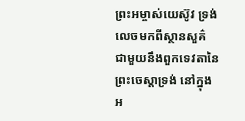ព្រះអម្ចាស់យេស៊ូវ ទ្រង់លេចមកពីស្ថានសួគ៌ ជាមួយនឹងពួកទេវតានៃព្រះចេស្តាទ្រង់ នៅក្នុងអ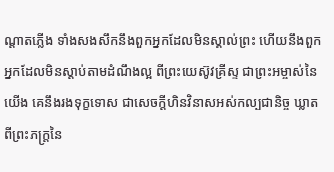ណ្តាតភ្លើង ទាំងសងសឹកនឹងពួកអ្នកដែលមិនស្គាល់ព្រះ ហើយនឹងពួកអ្នកដែលមិនស្តាប់តាមដំណឹងល្អ ពីព្រះយេស៊ូវគ្រីស្ទ ជាព្រះអម្ចាស់នៃយើង គេនឹងរងទុក្ខទោស ជាសេចក្ដីហិនវិនាសអស់កល្បជានិច្ច ឃ្លាតពីព្រះភក្ត្រនៃ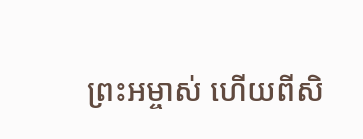ព្រះអម្ចាស់ ហើយពីសិ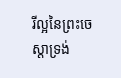រីល្អនៃព្រះចេស្តាទ្រង់